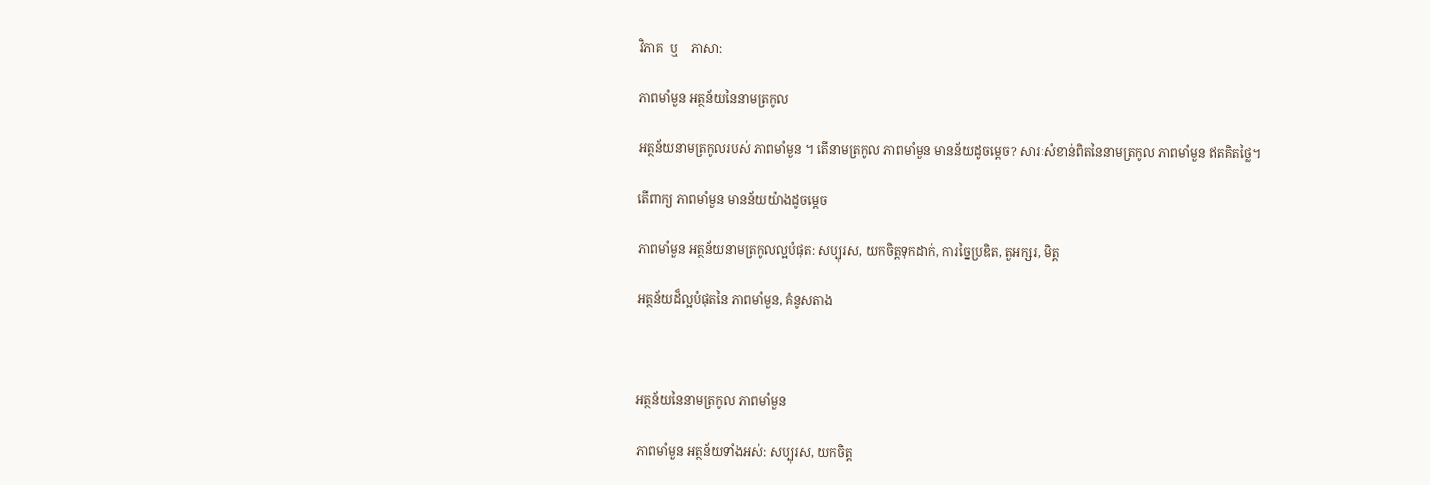វិភាគ  ឬ    ភាសា:

ភាពមាំមួន អត្ថន័យនៃនាមត្រកូល

អត្ថន័យនាមត្រកូលរបស់ ភាពមាំមួន ។ តើនាមត្រកូល ភាពមាំមួន មានន័យដូចម្តេច? សារៈសំខាន់ពិតនៃនាមត្រកូល ភាពមាំមួន ឥតគិតថ្លៃ។

តើពាក្យ ភាពមាំមួន មានន័យយ៉ាងដូចម្ដេច

ភាពមាំមួន អត្ថន័យនាមត្រកូលល្អបំផុត: សប្បុរស, យកចិត្តទុកដាក់, ការច្នៃប្រឌិត, តួអក្សរ, មិត្ត

អត្ថន័យដ៏ល្អបំផុតនៃ ភាពមាំមួន, គំនូសតាង



អត្ថន័យនៃនាមត្រកូល ភាពមាំមួន

ភាពមាំមួន អត្ថន័យទាំងអស់: សប្បុរស, យកចិត្ត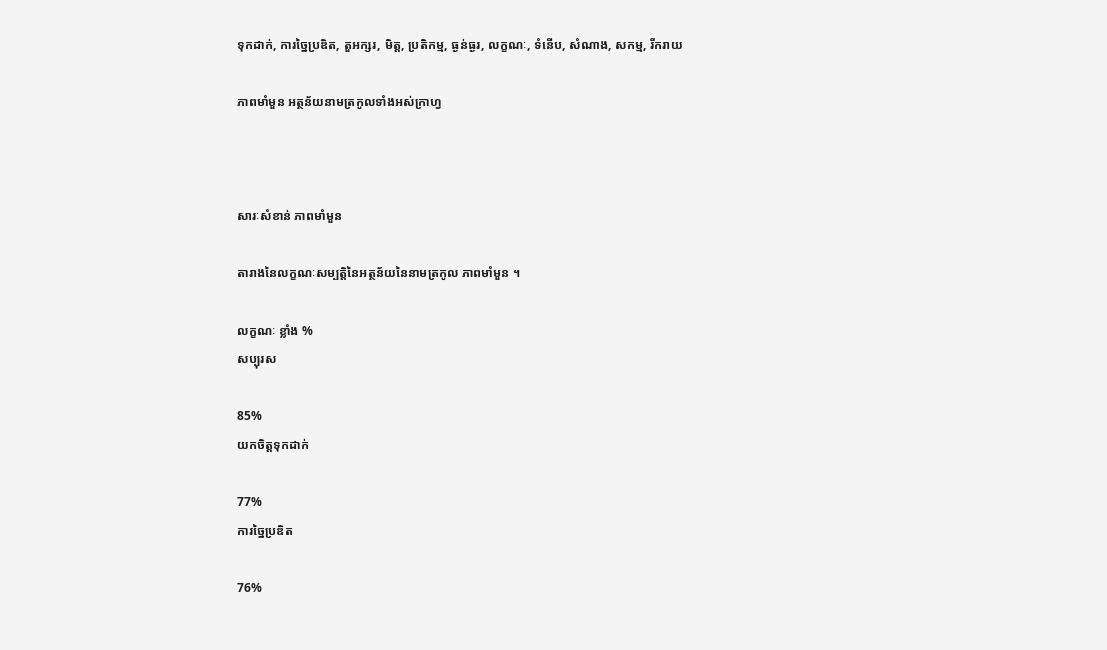ទុកដាក់, ការច្នៃប្រឌិត, តួអក្សរ, មិត្ត, ប្រតិកម្ម, ធ្ងន់ធ្ងរ, លក្ខណៈ, ទំនើប, សំណាង, សកម្ម, រីករាយ

ភាពមាំមួន អត្ថន័យនាមត្រកូលទាំងអស់ក្រាហ្វ



សារៈសំខាន់ ភាពមាំមួន

តារាងនៃលក្ខណៈសម្បត្តិនៃអត្ថន័យនៃនាមត្រកូល ភាពមាំមួន ។

លក្ខណៈ ខ្លាំង %
សប្បុរស

85%
យកចិត្តទុកដាក់

77%
ការច្នៃប្រឌិត

76%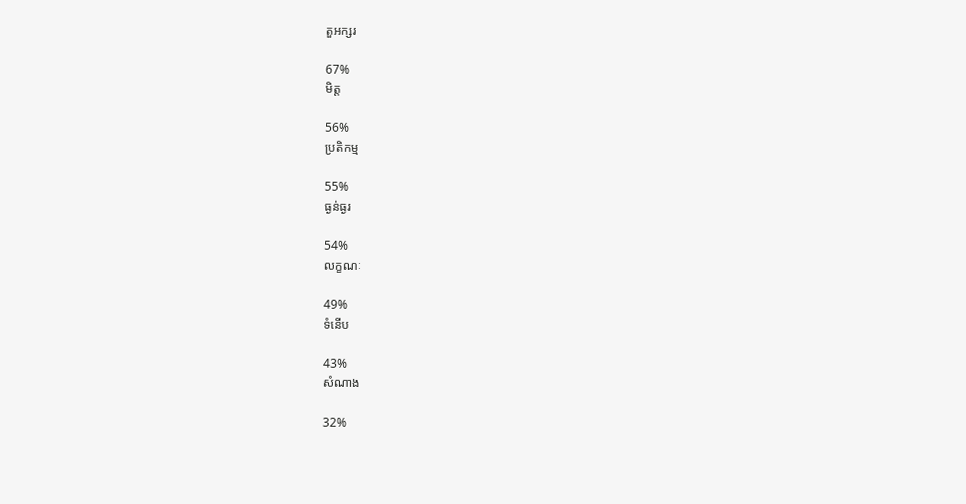តួអក្សរ

67%
មិត្ត

56%
ប្រតិកម្ម

55%
ធ្ងន់ធ្ងរ

54%
លក្ខណៈ

49%
ទំនើប

43%
សំណាង

32%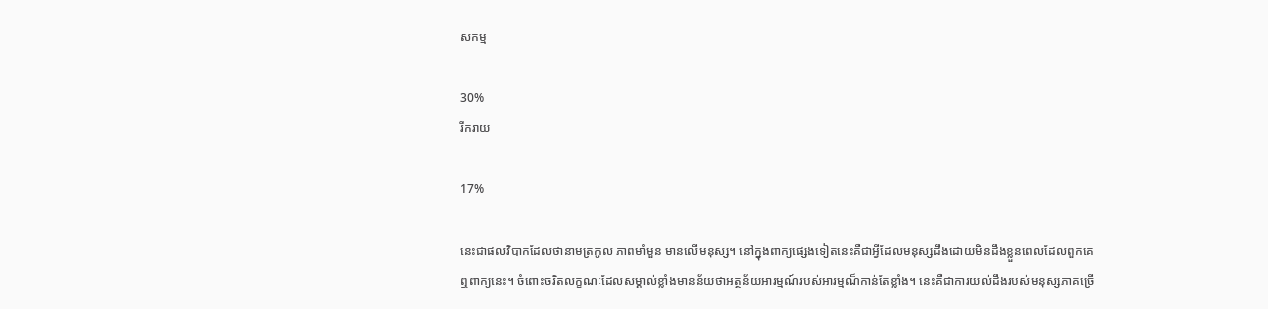សកម្ម

30%
រីករាយ

17%

នេះជាផលវិបាកដែលថានាមត្រកូល ភាពមាំមួន មានលើមនុស្ស។ នៅក្នុងពាក្យផ្សេងទៀតនេះគឺជាអ្វីដែលមនុស្សដឹងដោយមិនដឹងខ្លួនពេលដែលពួកគេឮពាក្យនេះ។ ចំពោះចរិតលក្ខណៈដែលសម្គាល់ខ្លាំងមានន័យថាអត្ថន័យអារម្មណ៍របស់អារម្មណ៏កាន់តែខ្លាំង។ នេះគឺជាការយល់ដឹងរបស់មនុស្សភាគច្រើ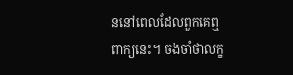ននៅពេលដែលពួកគេឮពាក្យនេះ។ ចងចាំថាលក្ខ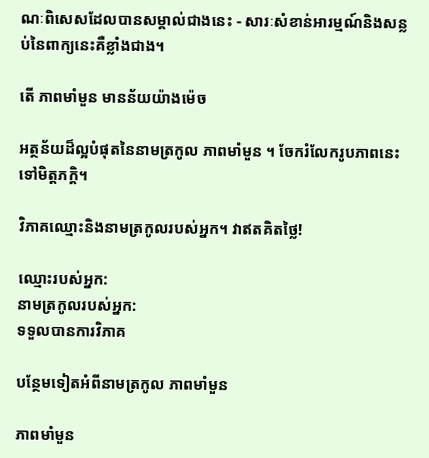ណៈពិសេសដែលបានសម្គាល់ជាងនេះ - សារៈសំខាន់អារម្មណ៍និងសន្លប់នៃពាក្យនេះគឺខ្លាំងជាង។

តើ ភាពមាំមួន មានន័យយ៉ាងម៉េច

អត្ថន័យដ៏ល្អបំផុតនៃនាមត្រកូល ភាពមាំមួន ។ ចែករំលែករូបភាពនេះទៅមិត្តភក្តិ។

វិភាគឈ្មោះនិងនាមត្រកូលរបស់អ្នក។ វាឥតគិតថ្លៃ!

ឈ្មោះរបស់អ្នក:
នាមត្រកូលរបស់អ្នក:
ទទួលបានការវិភាគ

បន្ថែមទៀតអំពីនាមត្រកូល ភាពមាំមួន

ភាពមាំមួន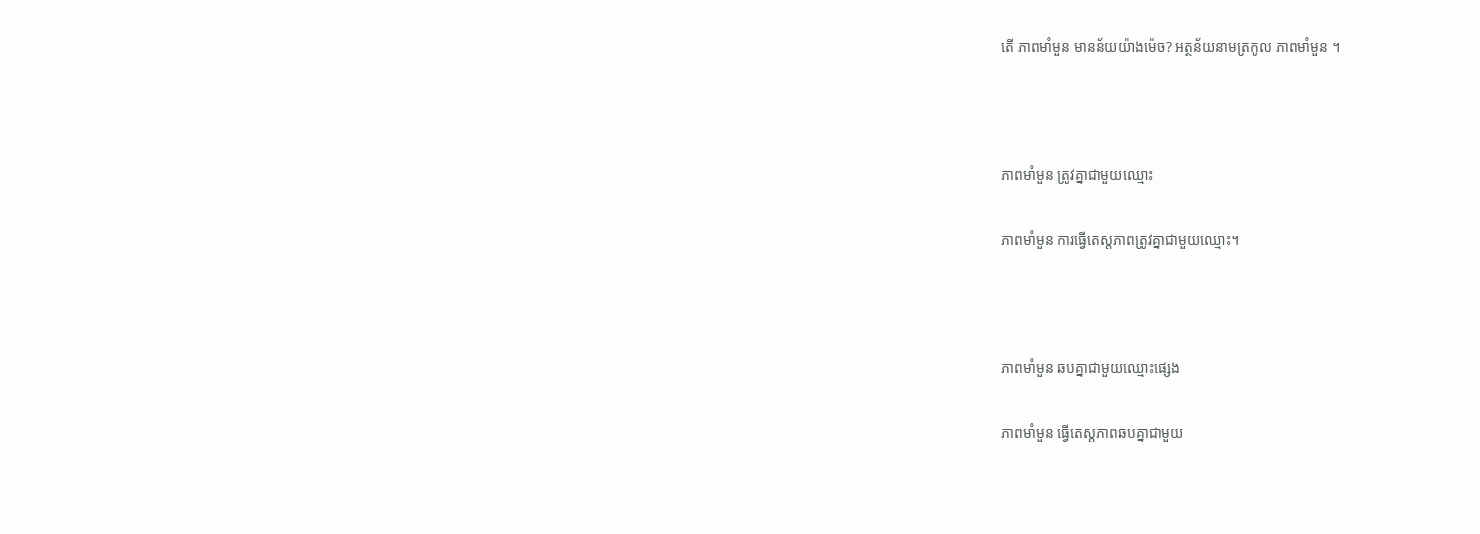តើ ភាពមាំមួន មានន័យយ៉ាងម៉េច? អត្ថន័យនាមត្រកូល ភាពមាំមួន ។



ភាពមាំមួន ត្រូវគ្នាជាមួយឈ្មោះ

ភាពមាំមួន ការធ្វើតេស្តភាពត្រូវគ្នាជាមួយឈ្មោះ។



ភាពមាំមួន ឆបគ្នាជាមួយឈ្មោះផ្សេង

ភាពមាំមួន ធ្វើតេស្តភាពឆបគ្នាជាមួយ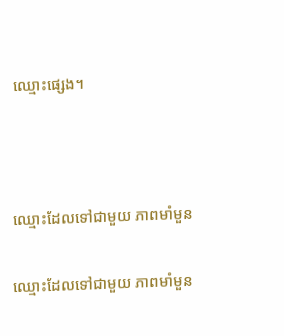ឈ្មោះផ្សេង។



ឈ្មោះដែលទៅជាមួយ ភាពមាំមួន

ឈ្មោះដែលទៅជាមួយ ភាពមាំមួន